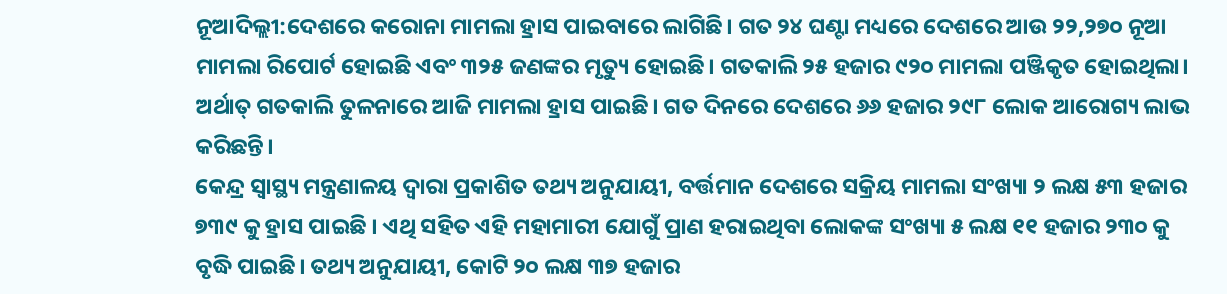ନୂଆଦିଲ୍ଲୀ:ଦେଶରେ କରୋନା ମାମଲା ହ୍ରାସ ପାଇବାରେ ଲାଗିଛି। ଗତ ୨୪ ଘଣ୍ଟା ମଧ୍ୟରେ ଦେଶରେ ଆଉ ୨୨,୨୭୦ ନୂଆ ମାମଲା ରିପୋର୍ଟ ହୋଇଛି ଏବଂ ୩୨୫ ଜଣଙ୍କର ମୃତ୍ୟୁ ହୋଇଛି। ଗତକାଲି ୨୫ ହଜାର ୯୨୦ ମାମଲା ପଞ୍ଜିକୃତ ହୋଇଥିଲା। ଅର୍ଥାତ୍ ଗତକାଲି ତୁଳନାରେ ଆଜି ମାମଲା ହ୍ରାସ ପାଇଛି। ଗତ ଦିନରେ ଦେଶରେ ୬୬ ହଜାର ୨୯୮ ଲୋକ ଆରୋଗ୍ୟ ଲାଭ କରିଛନ୍ତି।
କେନ୍ଦ୍ର ସ୍ୱାସ୍ଥ୍ୟ ମନ୍ତ୍ରଣାଳୟ ଦ୍ୱାରା ପ୍ରକାଶିତ ତଥ୍ୟ ଅନୁଯାୟୀ, ବର୍ତ୍ତମାନ ଦେଶରେ ସକ୍ରିୟ ମାମଲା ସଂଖ୍ୟା ୨ ଲକ୍ଷ ୫୩ ହଜାର ୭୩୯ କୁ ହ୍ରାସ ପାଇଛି । ଏଥି ସହିତ ଏହି ମହାମାରୀ ଯୋଗୁଁ ପ୍ରାଣ ହରାଇଥିବା ଲୋକଙ୍କ ସଂଖ୍ୟା ୫ ଲକ୍ଷ ୧୧ ହଜାର ୨୩୦ କୁ ବୃଦ୍ଧି ପାଇଛି। ତଥ୍ୟ ଅନୁଯାୟୀ, କୋଟି ୨୦ ଲକ୍ଷ ୩୭ ହଜାର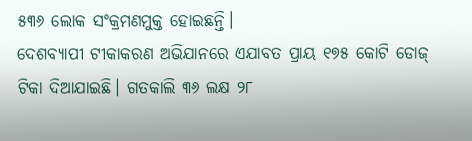୫୩୬ ଲୋକ ସଂକ୍ରମଣମୁକ୍ତ ହୋଇଛନ୍ତି।
ଦେଶବ୍ୟାପୀ ଟୀକାକରଣ ଅଭିଯାନରେ ଏଯାବତ ପ୍ରାୟ ୧୭୫ କୋଟି ଡୋଜ୍ ଟିକା ଦିଆଯାଇଛି। ଗତକାଲି ୩୬ ଲକ୍ଷ ୨୮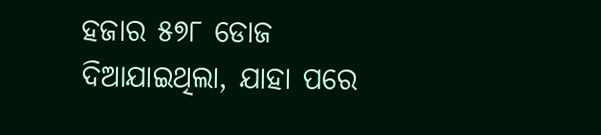ହଜାର ୫୭୮ ଡୋଜ ଦିଆଯାଇଥିଲା, ଯାହା ପରେ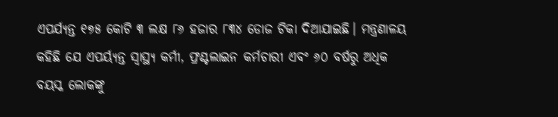ଏପର୍ଯ୍ୟନ୍ତ ୧୭୫ କୋଟି ୩ ଲକ୍ଷ ୮୬ ହଜାର ୮୩୪ ଡୋଜ ଟିକା ଦିଆଯାଇଛି। ମନ୍ତ୍ରଣାଳୟ କହିଛି ଯେ ଏପର୍ୟ୍ୟନ୍ତ ସ୍ୱାସ୍ଥ୍ୟ କର୍ମୀ, ଫ୍ରଣ୍ଟଲାଇନ କର୍ମଚାରୀ ଏବଂ ୬୦ ବର୍ଷରୁ ଅଧିକ ବୟସ୍କ ଲୋକଙ୍କୁ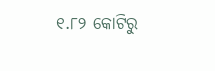୧.୮୨ କୋଟିରୁ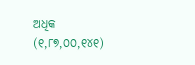ଅଧିକ (୧,୮୭,୦୦,୧୪୧)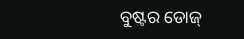ବୁଷ୍ଟର ଡୋଜ୍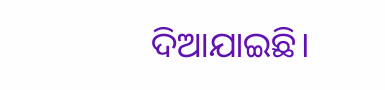ଦିଆଯାଇଛି।